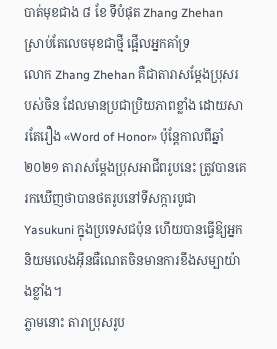បាត់មុខជាង ៨ ខែ ទីបំផុត Zhang Zhehan ស្រាប់តែលេចមុខជាថ្មី ផ្អើលអ្នកគាំទ្រ
លោក Zhang Zhehan គឺជាតារាសម្ដែងប្រុសរបស់ចិន ដែលមានប្រជាប្រិយភាពខ្លាំង ដោយសារតែរឿង «Word of Honor» ប៉ុន្តែកាលពីឆ្នាំ ២០២១ តារាសម្ដែងប្រុសអាជីពរូបនេះ ត្រូវបានគេរកឃើញថាបានថតរូបនៅទីសក្ការបូជា Yasukuni ក្នុងប្រទេសជប៉ុន ហើយបានធ្វើឱ្យអ្នកនិយមលេងអ៊ីនធឺណេតចិនមានការខឹងសម្បាយ៉ាងខ្លាំង។
ភ្លាមនោះ តារាប្រុសរូប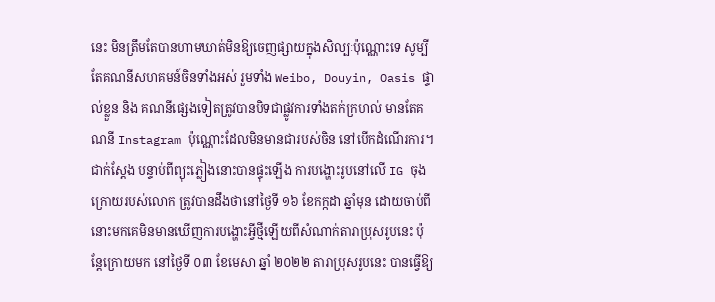នេះ មិនត្រឹមតែបានហាមឃាត់មិនឱ្យចេញផ្សាយក្នុងសិល្បៈប៉ុណ្ណោះទេ សូម្បីតែគណនីសហគមន៍ចិនទាំងអស់ រួមទាំង Weibo, Douyin, Oasis ផ្ទាល់ខ្លួន និង គណនីផ្សេងទៀតត្រូវបានបិទជាផ្លូវការទាំងតក់ក្រហល់ មានតែគណនី Instagram ប៉ុណ្ណោះដែលមិនមានជារបស់ចិន នៅបើកដំណើរការ។
ជាក់ស្ដែង បន្ទាប់ពីព្យុះភ្លៀងនោះបានផ្ទុះឡើង ការបង្ហោះរូបនៅលើ IG ចុងក្រោយរបស់លោក ត្រូវបានដឹងថានៅថ្ងៃទី ១៦ ខែកក្កដា ឆ្នាំមុន ដោយចាប់ពីនោះមកគេមិនមានឃើញការបង្ហោះអ្វីថ្មីឡើយពីសំណាក់តារាប្រុសរូបនេះ ប៉ុន្តែក្រោយមក នៅថ្ងៃទី ០៣ ខែមេសា ឆ្នាំ ២០២២ តារាប្រុសរូបនេះ បានធ្វើឱ្យ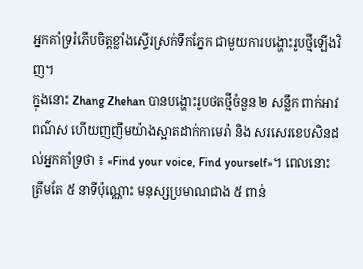អ្នកគាំទ្ររំភើបចិត្តខ្លាំងស្ទើរស្រក់ទឹកភ្នែក ជាមួយការបង្ហោះរូបថ្មីឡើងវិញ។
ក្នុងនោះ Zhang Zhehan បានបង្ហោះរូបថតថ្មីចំនួន ២ សន្លឹក ពាក់អាវពណ៌ស ហើយញញឹមយ៉ាងស្អាតដាក់កាមេរ៉ា និង សរសេរខេបសិនដល់អ្នកគាំទ្រថា ៖ «Find your voice, Find yourself»។ ពេលនោះ ត្រឹមតែ ៥ នាទីប៉ុណ្ណោះ មនុស្សប្រមាណជាង ៥ ពាន់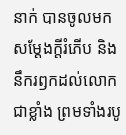នាក់ បានចូលមកសម្ដែងក្តីរំភើប និង នឹករឭកដល់លោកជាខ្លាំង ព្រមទាំងរបូ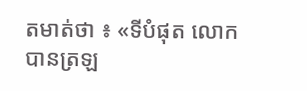តមាត់ថា ៖ «ទីបំផុត លោកបានត្រឡ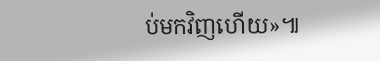ប់មកវិញហើយ»៕